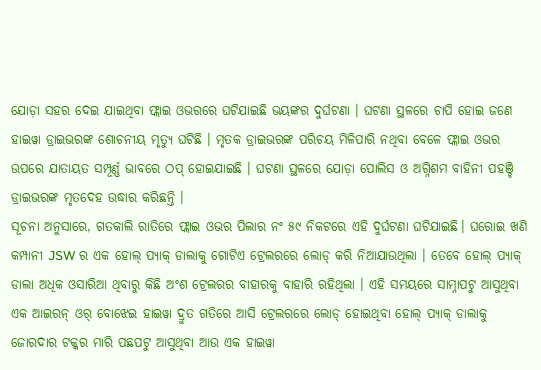ଯୋଡ଼ା ସହର ଦେଇ ଯାଇଥିବା ଫ୍ଲାଇ ଓଭରରେ ଘଟିଯାଇଛି ଭୟଙ୍କର ଦୁର୍ଘଟଣା । ଘଟଣା ସ୍ଥଳରେ ଚାପି ହୋଇ ଜଣେ ହାଇୱା ଡ୍ରାଇଭରଙ୍କ ଶୋଚନୀୟ ମୃତ୍ୟୁ ଘଟିଛି । ମୃତକ ଡ୍ରାଇଭରଙ୍କ ପରିଚୟ ମିଳିପାରି ନଥିବା ବେଳେ ଫ୍ଲାଇ ଓଭର ଉପରେ ଯାତାୟତ ସମ୍ପୂର୍ଣ୍ଣ ଭାବରେ ଠପ୍ ହୋଇଯାଇଛି । ଘଟଣା ସ୍ଥଳରେ ଯୋଡ଼ା ପୋଲିସ ଓ ଅଗ୍ନିଶମ ବାହିନୀ ପହଞ୍ଚି ଡ୍ରାଇଭରଙ୍କ ମୃତଦେହ ଉଦ୍ଧାର କରିଛନ୍ତି ।
ସୂଚନା ଅନୁସାରେ, ଗତକାଲି ରାତିରେ ଫ୍ଲାଇ ଓଭର ପିଲାର ନଂ ୫୯ ନିକଟରେ ଏହି ଦୁର୍ଘଟଣା ଘଟିଯାଇଛି। ଘରୋଇ ଖଣି କମ୍ପାନୀ JSW ର ଏକ ହୋଲ୍ ପ୍ୟାକ୍ ଡାଲାକୁ ଗୋଟିଏ ଟ୍ରେଲରରେ ଲୋଡ୍ କରି ନିଆଯାଉଥିଲା । ତେବେ ହୋଲ୍ ପ୍ୟାକ୍ ଡାଲା ଅଧିକ ଓସାରିଆ ଥିବାରୁ କିଛି ଅଂଶ ଟ୍ରେଲରର ବାହାରକୁ ବାହାରି ରହିଥିଲା । ଏହି ସମୟରେ ସାମ୍ନାପଟୁ ଆସୁଥିବା ଏକ ଆଇରନ୍ ଓର୍ ବୋଝେଇ ହାଇୱା ଦ୍ରୁତ ଗତିରେ ଆସି ଟ୍ରେଲରରେ ଲୋଡ୍ ହୋଇଥିବା ହୋଲ୍ ପ୍ୟାକ୍ ଡାଲାକୁ ଜୋରଦାର ଟକ୍କର ମାରି ପଛପଟୁ ଆସୁଥିବା ଆଉ ଏକ ହାଇୱା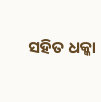ସହିତ ଧକ୍କା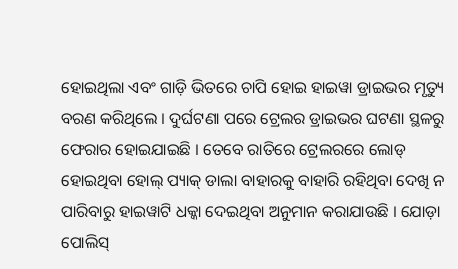ହୋଇଥିଲା ଏବଂ ଗାଡ଼ି ଭିତରେ ଚାପି ହୋଇ ହାଇୱା ଡ୍ରାଇଭର ମୃତ୍ୟୁ ବରଣ କରିଥିଲେ । ଦୁର୍ଘଟଣା ପରେ ଟ୍ରେଲର ଡ୍ରାଇଭର ଘଟଣା ସ୍ଥଳରୁ ଫେରାର ହୋଇଯାଇଛି । ତେବେ ରାତିରେ ଟ୍ରେଲରରେ ଲୋଡ୍ ହୋଇଥିବା ହୋଲ୍ ପ୍ୟାକ୍ ଡାଲା ବାହାରକୁ ବାହାରି ରହିଥିବା ଦେଖି ନ ପାରିବାରୁ ହାଇୱାଟି ଧକ୍କା ଦେଇଥିବା ଅନୁମାନ କରାଯାଉଛି । ଯୋଡ଼ା ପୋଲିସ୍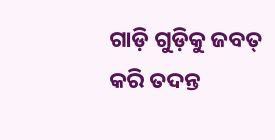ଗାଡ଼ି ଗୁଡ଼ିକୁ ଜବତ୍ କରି ତଦନ୍ତ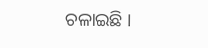ଚଳାଇଛି ।